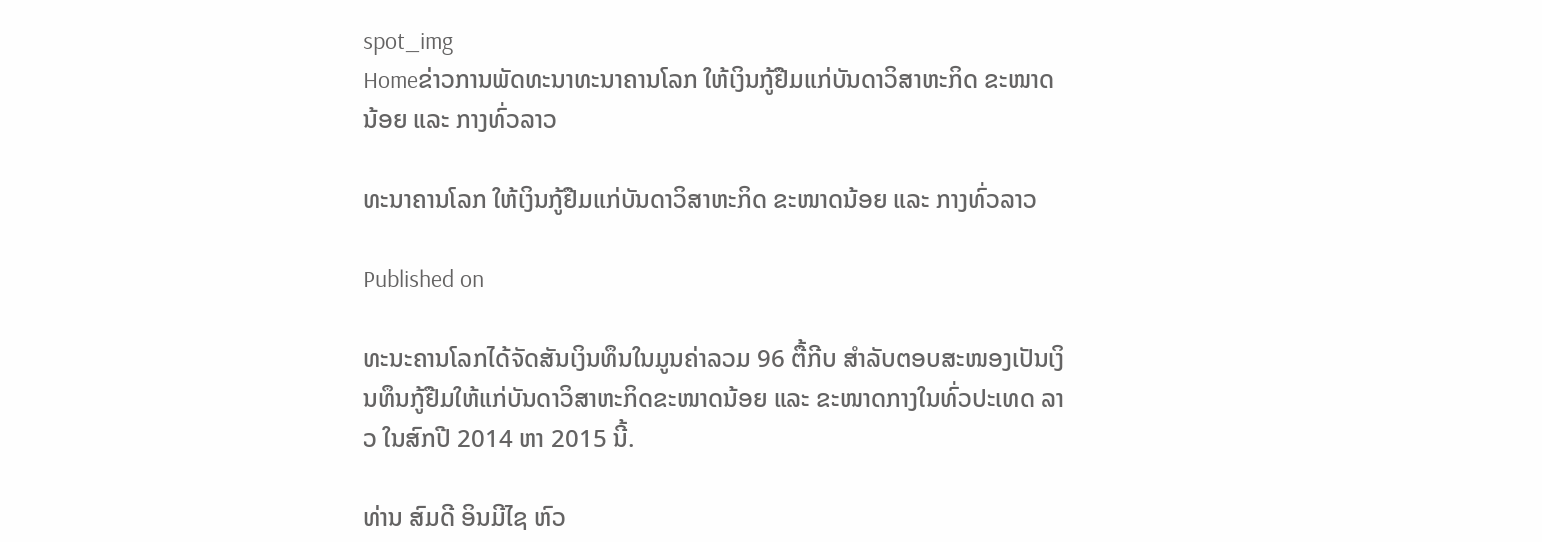spot_img
Homeຂ່າວການພັດທະນາທະນາຄານໂລກ ໃຫ້ເງິນກູ້ຢືມແກ່ບັນດາວິສາຫະກິດ ຂະໜາດນ້ອຍ ແລະ ກາງທົ່ວລາວ

ທະນາຄານໂລກ ໃຫ້ເງິນກູ້ຢືມແກ່ບັນດາວິສາຫະກິດ ຂະໜາດນ້ອຍ ແລະ ກາງທົ່ວລາວ

Published on

ທະນະຄານໂລກໄດ້ຈັດສັນເງິນທຶນໃນມູນຄ່າລວມ 96 ຕື້ກີບ ສຳລັບຕອບສະໜອງເປັນເງິນທຶນກູ້ຢືມໃຫ້ແກ່ບັນດາວິສາຫະກິດຂະໜາດນ້ອຍ ແລະ ຂະໜາດກາງໃນທົ່ວປະເທດ ລາວ ໃນສົກປີ 2014 ຫາ 2015 ນີ້.

ທ່ານ ສົມດີ ອິນມີໄຊ ຫົວ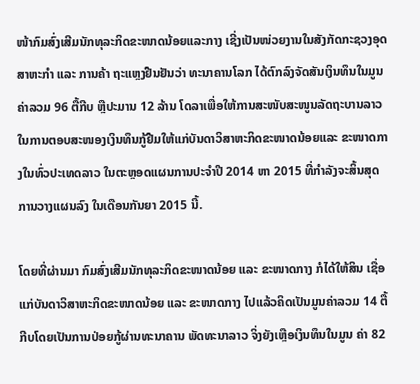ໜ້າກົມສົ່ງເສີມນັກທຸລະກິດຂະໜາດນ້ອຍແລະກາງ ເຊີ່ງເປັນໜ່ວຍງານໃນສັງກັດກະຊວງອຸດສາຫະກຳ ແລະ ການຄ້າ ຖະແຫຼງຢືນຢັນວ່າ ທະນາຄານໂລກ ໄດ້ຕົກລົງຈັດສັນເງິນທຶນໃນມູນ ຄ່າລວມ 96 ຕື້ກີບ ຫຼືປະມານ 12 ລ້ານ ໂດລາເພື່ອໃຫ້ການສະໜັບສະໜູນລັດຖະບານລາວ ໃນການຕອບສະໜອງເງິນທຶນກູ້ຢືມໃຫ້ແກ່ບັນດາວິສາຫະກິດຂະໜາດນ້ອຍແລະ ຂະໜາດກາງໃນທົ່ວປະເທດລາວ ໃນຕະຫຼອດແຜນການປະຈຳປີ 2014 ຫາ 2015 ທີ່ກຳລັງຈະສິ້ນສຸດການວາງແຜນລົງ ໃນເດືອນກັນຍາ 2015 ນີ້.

ໂດຍທີ່ຜ່ານມາ ກົມສົ່ງເສີມນັກທຸລະກິດຂະໜາດນ້ອຍ ແລະ ຂະໜາດກາງ ກໍໄດ້ໃຫ້ສິນ ເຊື່ອແກ່ບັນດາວິສາຫະກິດຂະໜາດນ້ອຍ ແລະ ຂະໜາດກາງ ໄປແລ້ວຄິດເປັນມູນຄ່າລວມ 14 ຕື້ກີບໂດຍເປັນການປ່ອຍກູ້ຜ່ານທະນາຄານ ພັດທະນາລາວ ຈິ່ງຍັງເຫຼືອເງິນທຶນໃນມູນ ຄ່າ 82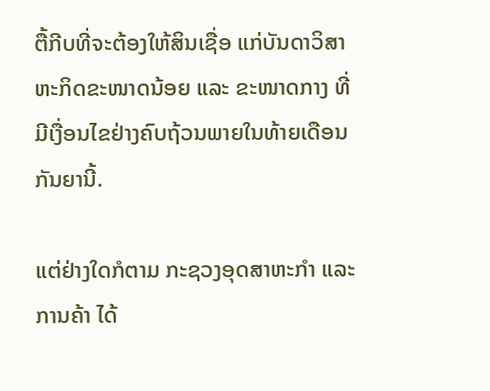ຕື້ກີບທີ່ຈະຕ້ອງໃຫ້ສິນເຊື່ອ ແກ່ບັນດາວິສາຫະກິດຂະໜາດນ້ອຍ ແລະ ຂະໜາດກາງ ທີ່ມີເງື່ອນໄຂຢ່າງຄົບຖ້ວນພາຍໃນທ້າຍເດືອນກັນຍານີ້.

ແຕ່ຢ່າງໃດກໍຕາມ ກະຊວງອຸດສາຫະກຳ ແລະ ການຄ້າ ໄດ້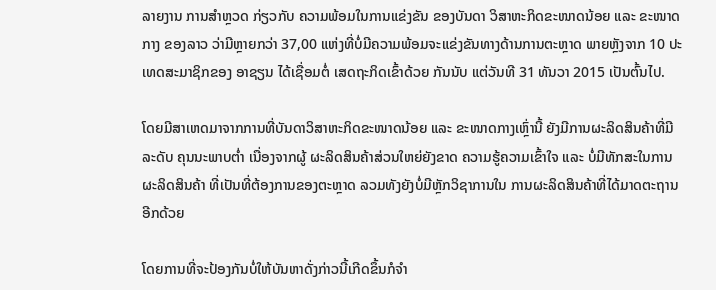ລາຍງານ ການສຳຫຼວດ ກ່ຽວກັບ ຄວາມພ້ອມໃນການແຂ່ງຂັນ ຂອງບັນດາ ວິສາຫະກິດຂະໜາດນ້ອຍ ແລະ ຂະໜາດກາງ ຂອງລາວ ວ່າມີຫຼາຍກວ່າ 37,00 ແຫ່ງທີ່ບໍ່ມີຄວາມພ້ອມຈະແຂ່ງຂັນທາງດ້ານການຕະຫຼາດ ພາຍຫຼັງຈາກ 10 ປະເທດສະມາຊິກຂອງ ອາຊຽນ ໄດ້ເຊື່ອມຕໍ່ ເສດຖະກິດເຂົ້າດ້ວຍ ກັນນັບ ແຕ່ວັນທີ 31 ທັນວາ 2015 ເປັນຕົ້ນໄປ.

ໂດຍມີສາເຫດມາຈາກການທີ່ບັນດາວິສາຫະກິດຂະໜາດນ້ອຍ ແລະ ຂະໜາດກາງເຫຼົ່ານີ້ ຍັງມີການຜະລິດສິນຄ້າທີ່ມີລະດັບ ຄຸນນະພາບຕໍ່າ ເນື່ອງຈາກຜູ້ ຜະລິດສິນຄ້າສ່ວນໃຫຍ່ຍັງຂາດ ຄວາມຮູ້ຄວາມເຂົ້າໃຈ ແລະ ບໍ່ມີທັກສະໃນການຜະລິດສິນຄ້າ ທີ່ເປັນທີ່ຕ້ອງການຂອງຕະຫຼາດ ລວມທັງຍັງບໍ່ມີຫຼັກວິຊາການໃນ ການຜະລິດສິນຄ້າທີ່ໄດ້ມາດຕະຖານອີກດ້ວຍ

ໂດຍການທີ່ຈະປ້ອງກັນບໍ່ໃຫ້ບັນຫາດັ່ງກ່າວນີ້ເກີດຂຶ້ນກໍຈຳ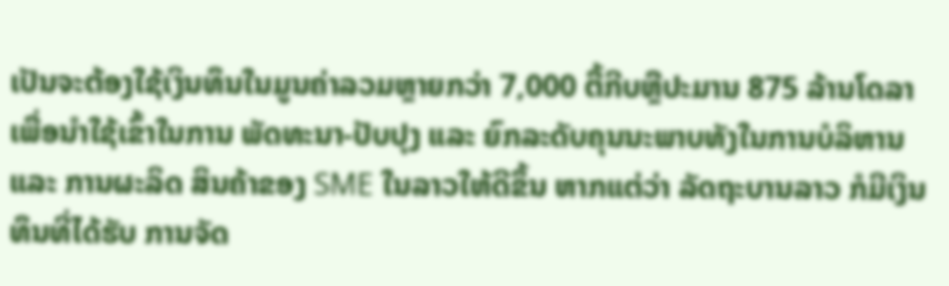ເປັນຈະຕ້ອງໃຊ້ເງິນທຶນໃນມູນຄ່າລວມຫຼາຍກວ່າ 7,000 ຕື້ກີບຫຼືປະມານ 875 ລ້ານໂດລາ ເພື່ອນຳໃຊ້ເຂົ້າໃນການ ພັດທະນາ-ປັບປຸງ ແລະ ຍົກລະດັບຄຸນນະພາບທັງໃນການບໍລິຫານ ແລະ ການຜະລິດ ສິນຄ້າຂອງ SME ໃນລາວໃຫ້ດີຂຶ້ນ ຫາກແຕ່ວ່າ ລັດຖະບານລາວ ກໍມີເງິນທຶນທີ່ໄດ້ຮັບ ການຈັດ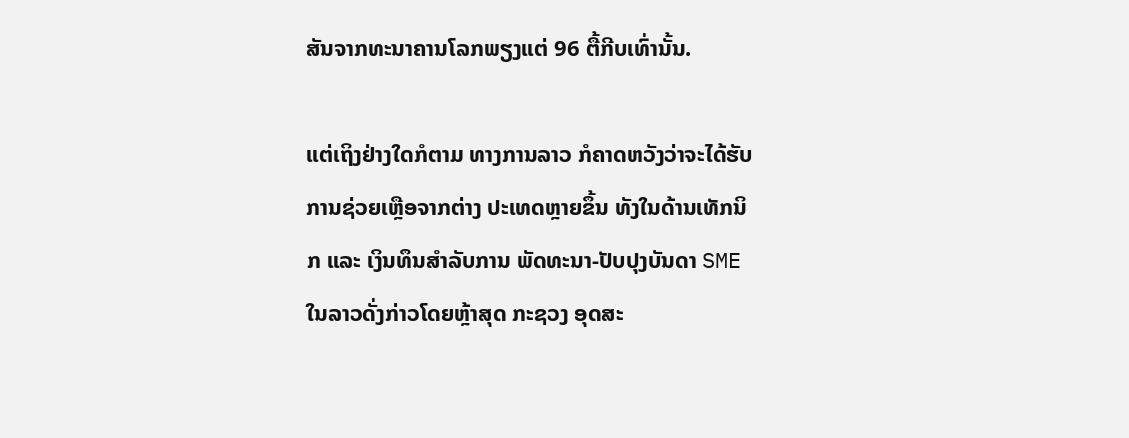ສັນຈາກທະນາຄານໂລກພຽງແຕ່ 96 ຕື້ກີບເທົ່ານັ້ນ.

ແຕ່ເຖິງຢ່າງໃດກໍຕາມ ທາງການລາວ ກໍຄາດຫວັງວ່າຈະໄດ້ຮັບການຊ່ວຍເຫຼືອຈາກຕ່າງ ປະເທດຫຼາຍຂຶ້ນ ທັງໃນດ້ານເທັກນິກ ແລະ ເງິນທຶນສຳລັບການ ພັດທະນາ-ປັບປຸງບັນດາ SME ໃນລາວດັ່ງກ່າວໂດຍຫຼ້າສຸດ ກະຊວງ ອຸດສະ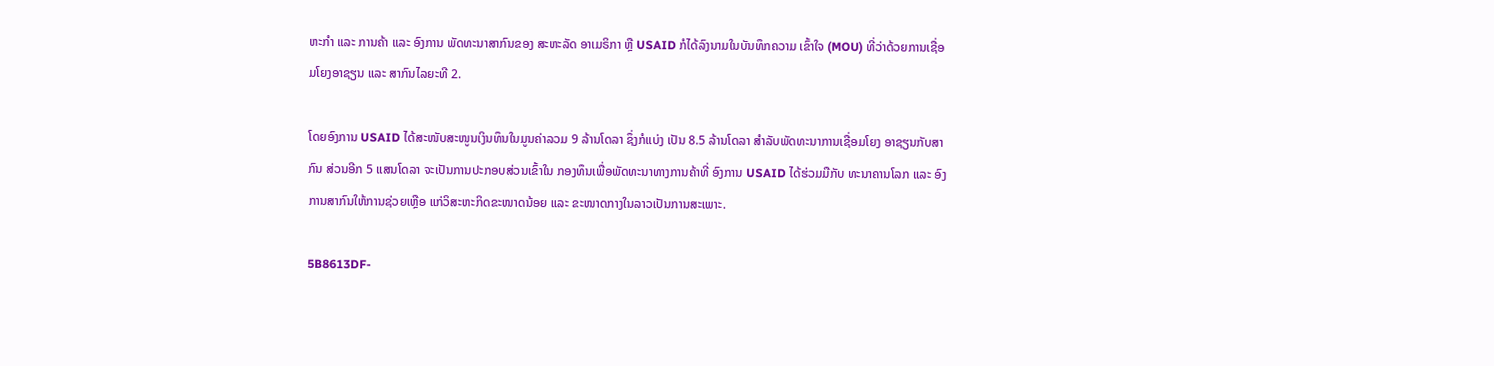ຫະກຳ ແລະ ການຄ້າ ແລະ ອົງການ ພັດທະນາສາກົນຂອງ ສະຫະລັດ ອາເມຣິກາ ຫຼື USAID ກໍໄດ້ລົງນາມໃນບັນທຶກຄວາມ ເຂົ້າໃຈ (MOU) ທີ່ວ່າດ້ວຍການເຊື່ອມໂຍງອາຊຽນ ແລະ ສາກົນໄລຍະທີ 2.

ໂດຍອົງການ USAID ໄດ້ສະໜັບສະໜູນເງິນທຶນໃນມູນຄ່າລວມ 9 ລ້ານໂດລາ ຊຶ່ງກໍແບ່ງ ເປັນ 8.5 ລ້ານໂດລາ ສຳລັບພັດທະນາການເຊື່ອມໂຍງ ອາຊຽນກັບສາກົນ ສ່ວນອີກ 5 ແສນໂດລາ ຈະເປັນການປະກອບສ່ວນເຂົ້າໃນ ກອງທຶນເພື່ອພັດທະນາທາງການຄ້າທີ່ ອົງການ USAID ໄດ້ຮ່ວມມືກັບ ທະນາຄານໂລກ ແລະ ອົງການສາກົນໃຫ້ການຊ່ວຍເຫຼືອ ແກ່ວິສະຫະກິດຂະໜາດນ້ອຍ ແລະ ຂະໜາດກາງໃນລາວເປັນການສະເພາະ.

5B8613DF-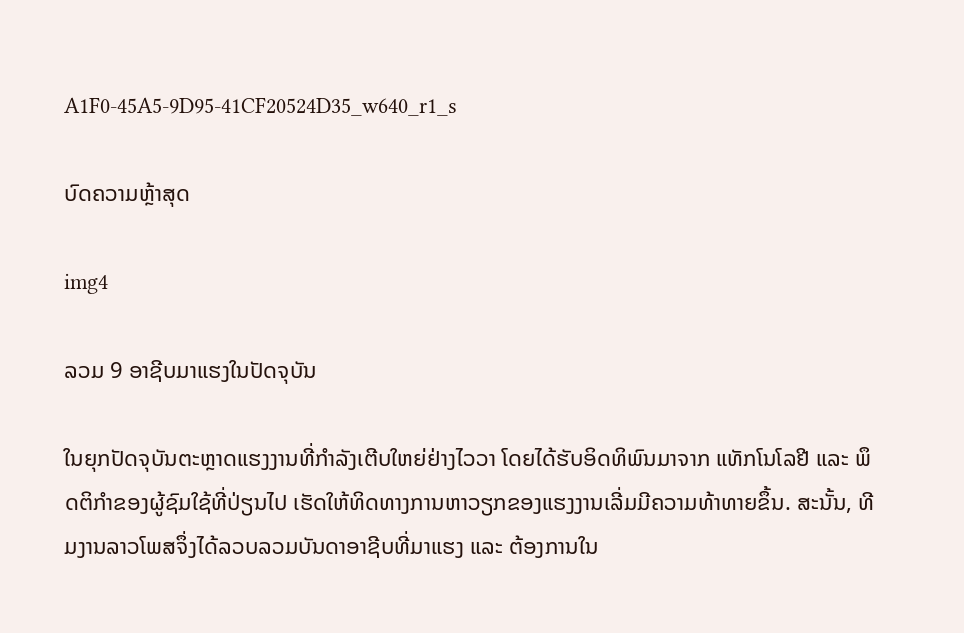A1F0-45A5-9D95-41CF20524D35_w640_r1_s

ບົດຄວາມຫຼ້າສຸດ

img4

ລວມ 9 ອາຊີບມາແຮງໃນປັດຈຸບັນ

ໃນຍຸກປັດຈຸບັນຕະຫຼາດແຮງງານທີ່ກຳລັງເຕີບໃຫຍ່ຢ່າງໄວວາ ໂດຍໄດ້ຮັບອິດທິພົນມາຈາກ ແທັກໂນໂລຢີ ແລະ ພຶດຕິກຳຂອງຜູ້ຊົມໃຊ້ທີ່ປ່ຽນໄປ ເຮັດໃຫ້ທິດທາງການຫາວຽກຂອງແຮງງານເລີ່ມມີຄວາມທ້າທາຍຂຶ້ນ. ສະນັ້ນ, ທີມງານລາວໂພສຈຶ່ງໄດ້ລວບລວມບັນດາອາຊີບທີ່ມາແຮງ ແລະ ຕ້ອງການໃນ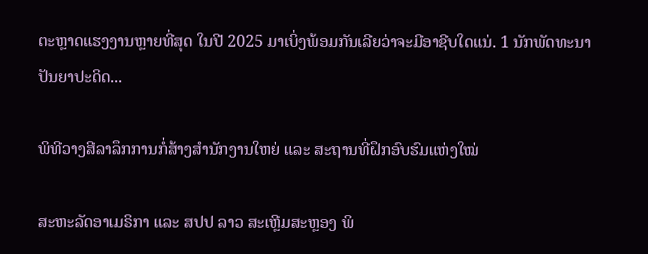ຕະຫຼາດແຮງງານຫຼາຍທີ່ສຸດ ໃນປີ 2025 ມາເບິ່ງພ້ອມກັນເລີຍວ່າຈະມີອາຊີບໃດແນ່. 1 ນັກພັດທະນາປັນຍາປະດິດ...

ພິທີວາງສີລາລຶກການກໍ່ສ້າງສໍານັກງານໃຫຍ່ ແລະ ສະຖານທີ່ຝຶກອົບຮົມແຫ່ງໃໝ່

ສະຫະລັດອາເມຣິກາ ແລະ ສປປ ລາວ ສະເຫຼີມສະຫຼອງ ພິ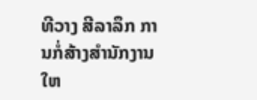ທີວາງ ສີລາລຶກ ການກໍ່ສ້າງສໍານັກງານໃຫ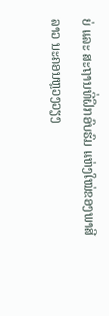ຍ່ ແລະ ສະຖານທີ່ຝຶກອົບຮົມ ແຫ່ງໃໝ່ຂອງພາສີລາວ ນະຄອນຫຼວງວຽງ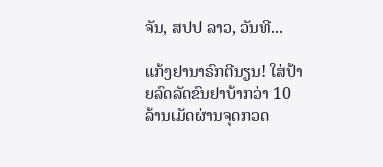ຈັນ, ສປປ ລາວ, ວັນທີ...

ແກ້ງຢານາຣົກຕີນຽນ! ໃສ່ປ້າຍລົດລັດຂົນຢາບ້າກວ່າ 10 ລ້ານເມັດຜ່ານຈຸດກວດ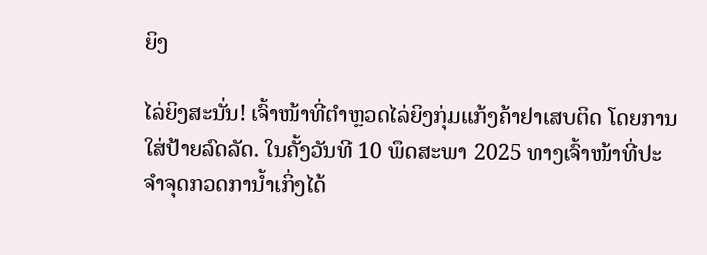ຍິງ

ໄລ່ຍິງສະນັ່ນ! ເຈົ້າໜ້າທີ່ຕຳຫຼວດໄລ່ຍິງກຸ່ມແກ້ງຄ້າຢາເສບຕິດ ໂດຍການໃສ່ປ້າຍລົດລັດ. ໃນຄັ້ງວັນທີ 10 ພຶດສະພາ 2025 ທາງເຈົ້າໜ້າທີ່ປະຈໍາຈຸດກວດການໍ້າເກິ່ງໄດ້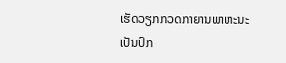ເຮັດວຽກກວດກາຍານພາຫະນະເປັນປົກ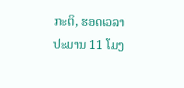ກະຕິ, ຮອດເວລາປະມານ 11 ໂມງ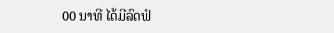00 ນາທີ ໄດ້ມີລົດຟໍ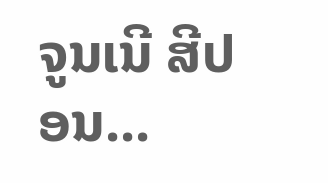ຈູນເນີ ສີປອນ...